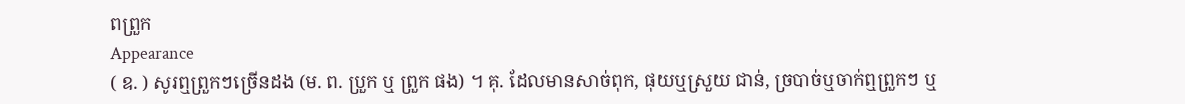ពព្រួក
Appearance
( ឧ. ) សូរឮព្រួកៗច្រើនដង (ម. ព. ប្រួក ឬ ព្រួក ផង) ។ គុ. ដែលមានសាច់ពុក, ផុយឬស្រួយ ជាន់, ច្របាច់ឬចាក់ឮព្រួកៗ ឬ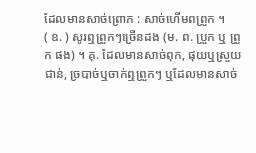ដែលមានសាច់ព្រោក : សាច់ហើមពព្រួក ។
( ឧ. ) សូរឮព្រួកៗច្រើនដង (ម. ព. ប្រួក ឬ ព្រួក ផង) ។ គុ. ដែលមានសាច់ពុក, ផុយឬស្រួយ ជាន់, ច្របាច់ឬចាក់ឮព្រួកៗ ឬដែលមានសាច់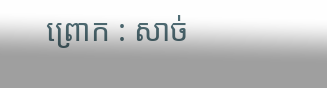ព្រោក : សាច់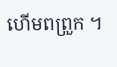ហើមពព្រួក ។